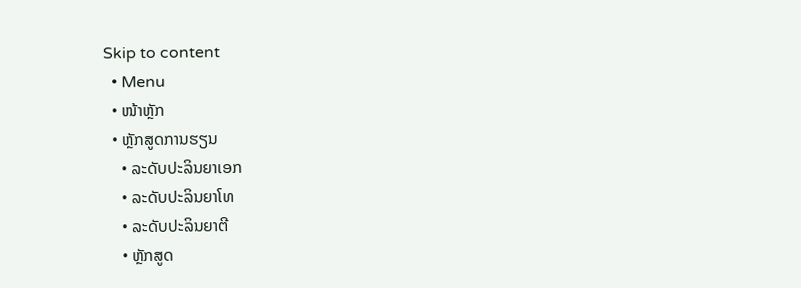Skip to content
  • Menu
  • ໜ້າຫຼັກ
  • ຫຼັກສູດການຮຽນ
    • ລະດັບປະລິນຍາເອກ
    • ລະດັບປະລິນຍາໂທ
    • ລະດັບປະລິນຍາຕີ
    • ຫຼັກສູດ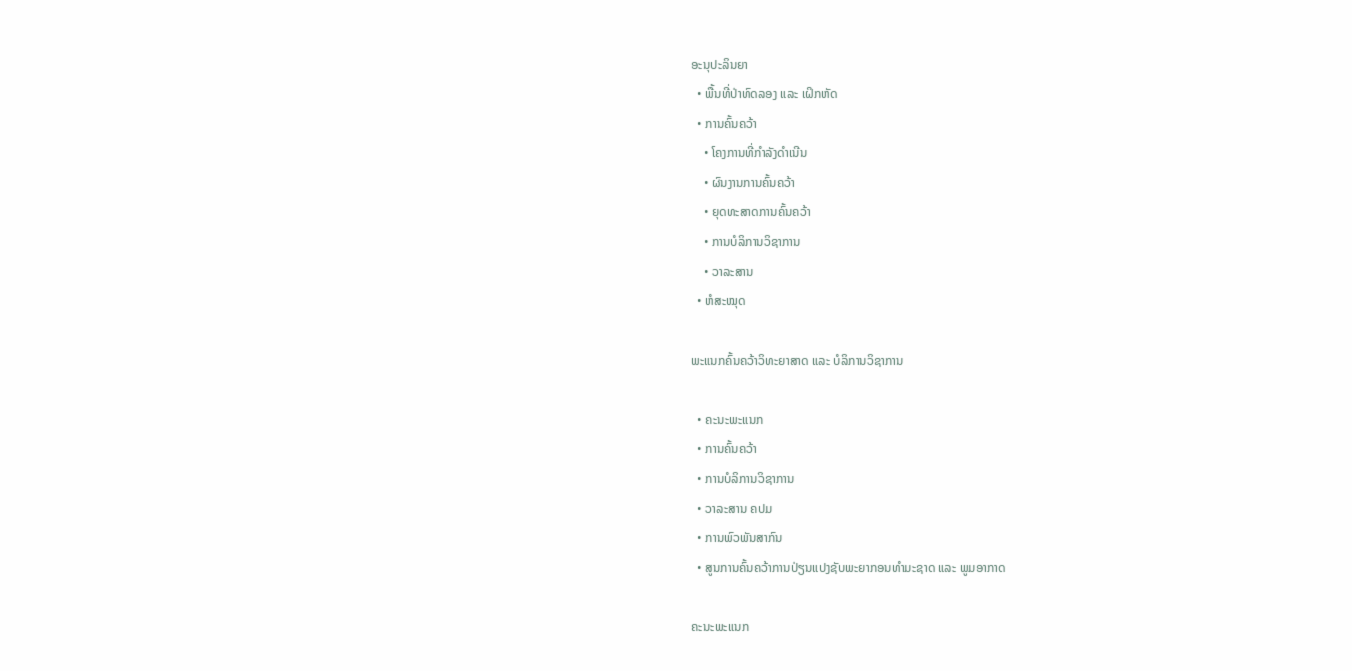ອະນຸປະລິນຍາ
  • ພື້ນທີ່ປ່າທົດລອງ ແລະ ເຝິກຫັດ
  • ການຄົ້ນຄວ້າ
    • ໂຄງການທີ່ກຳລັງດຳເນີນ
    • ຜົນງານການຄົ້ນຄວ້າ
    • ຍຸດທະສາດການຄົ້ນຄວ້າ
    • ການບໍລິການວິຊາການ
    • ວາລະສານ
  • ຫໍສະໝຸດ

ພະແນກຄົ້ນຄວ້າວິທະຍາສາດ ແລະ ບໍລິການວິຊາການ

  • ຄະນະພະແນກ
  • ການຄົ້ນຄວ້າ
  • ການບໍລິການວິຊາການ
  • ວາລະສານ ຄປມ
  • ການພົວພັນສາກົນ
  • ສູນການຄົ້ນຄວ້າການປ່ຽນແປງຊັບພະຍາກອນທຳມະຊາດ ແລະ ພູມອາກາດ

ຄະນະພະແນກ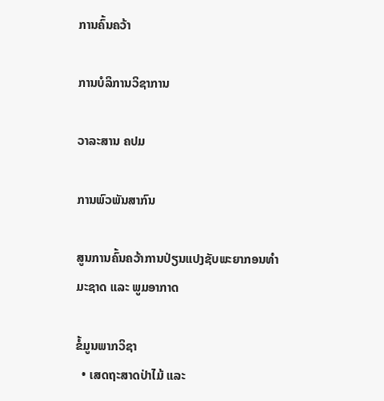ການຄົ້ນຄວ້າ

ການບໍລິການວິຊາການ

ວາລະສານ ຄປມ

ການພົວພັນສາກົນ

ສູນການຄົ້ນຄວ້າການປ່ຽນແປງຊັບພະຍາກອນທຳມະຊາດ ແລະ ພູມອາກາດ

ຂໍ້ມູນພາກວິຊາ
  • ເສດຖະສາດປ່າໄມ້ ແລະ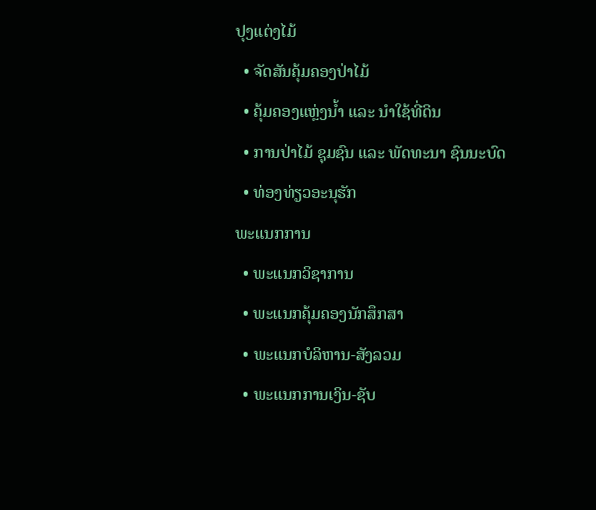ປຸງແຕ່ງໄມ້
  • ຈັດສັນຄຸ້ມຄອງປ່າໄມ້
  • ຄຸ້ມຄອງແຫຼ່ງນ້ຳ ແລະ ນຳໃຊ້ທີ່ດິນ
  • ການປ່າໄມ້ ຊຸມຊົນ ແລະ ພັດທະນາ ຊົນນະບົດ
  • ທ່ອງທ່ຽວອະນຸຮັກ
ພະແນກການ
  • ພະແນກວິຊາການ
  • ພະແນກຄຸ້ມຄອງນັກສຶກສາ
  • ພະແນກບໍລິຫານ-ສັງລວມ
  • ພະແນກການເງິນ-ຊັບ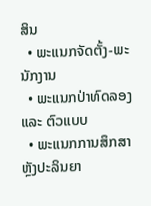ສິນ
  • ພະແນກຈັດຕັ້ງ-ພະນັກງານ
  • ພະແນກປ່າທົດລອງ ແລະ ຕົວແບບ
  • ພະແນກການສຶກສາຫຼັງປະລິນຍາ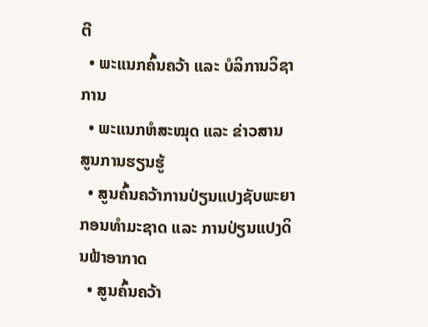ຕີ
  • ພະແນກຄົ້ນຄວ້າ ແລະ ບໍລິການວິຊາການ
  • ພະແນກຫໍສະໝຸດ ແລະ ຂ່າວສານ
ສູນການຮຽນຮູ້
  • ສູນຄົ້ນຄວ້າການປ່ຽນແປງຊັບພະຍາກອນທຳມະຊາດ ແລະ ການປ່ຽນແປງດິນຟ້າອາກາດ
  • ສູນຄົ້ນຄວ້າ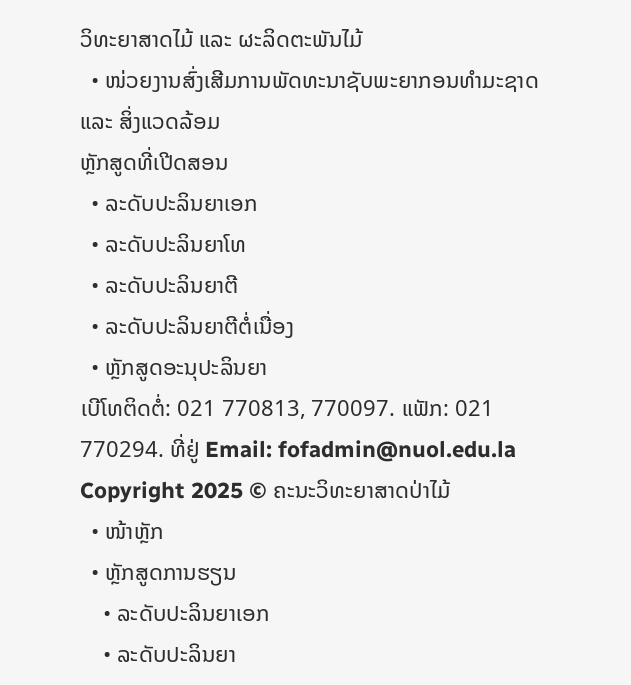ວິທະຍາສາດໄມ້ ແລະ ຜະລິດຕະພັນໄມ້
  • ໜ່ວຍງານສົ່ງເສີມການພັດທະນາຊັບພະຍາກອນທຳມະຊາດ ແລະ ສິ່ງແວດລ້ອມ
ຫຼັກສູດທີ່ເປີດສອນ
  • ລະດັບປະລິນຍາເອກ
  • ລະດັບປະລິນຍາໂທ
  • ລະດັບປະລິນຍາຕີ
  • ລະດັບປະລິນຍາຕີຕໍ່ເນື່ອງ
  • ຫຼັກສູດອະນຸປະລິນຍາ
ເບີໂທຕິດຕໍ່: 021 770813, 770097. ແຟັກ: 021 770294. ທີ່ຢູ່ Email: fofadmin@nuol.edu.la
Copyright 2025 © ຄະນະວິທະຍາສາດປ່າໄມ້
  • ໜ້າຫຼັກ
  • ຫຼັກສູດການຮຽນ
    • ລະດັບປະລິນຍາເອກ
    • ລະດັບປະລິນຍາ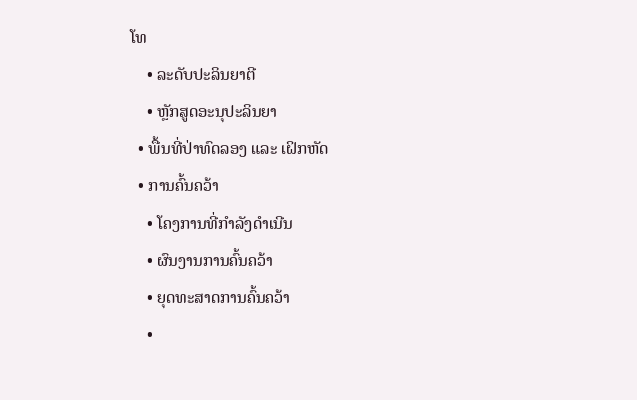ໂທ
    • ລະດັບປະລິນຍາຕີ
    • ຫຼັກສູດອະນຸປະລິນຍາ
  • ພື້ນທີ່ປ່າທົດລອງ ແລະ ເຝິກຫັດ
  • ການຄົ້ນຄວ້າ
    • ໂຄງການທີ່ກຳລັງດຳເນີນ
    • ຜົນງານການຄົ້ນຄວ້າ
    • ຍຸດທະສາດການຄົ້ນຄວ້າ
    •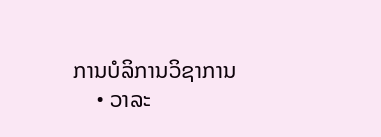ການບໍລິການວິຊາການ
    • ວາລະ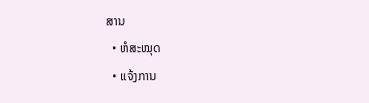ສານ
  • ຫໍສະໝຸດ
  • ແຈ້ງການ